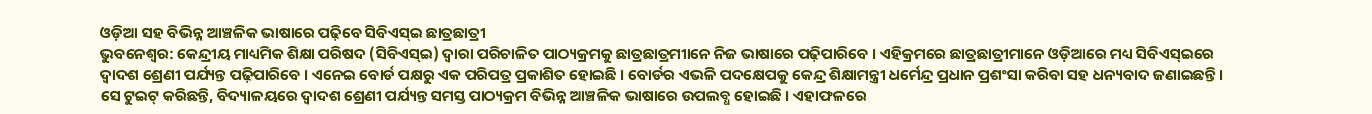ଓଡ଼ିଆ ସହ ବିଭିନ୍ନ ଆଞ୍ଚଳିକ ଭାଷାରେ ପଢ଼ିବେ ସିବିଏସ୍ଇ ଛାତ୍ରଛାତ୍ରୀ
ଭୁବନେଶ୍ୱର: କେନ୍ଦ୍ରୀୟ ମାଧ୍ୟମିକ ଶିକ୍ଷା ପରିଷଦ (ସିବିଏସ୍ଇ) ଦ୍ୱାରା ପରିଚାଳିତ ପାଠ୍ୟକ୍ରମକୁ ଛାତ୍ରଛାତ୍ରମୀାନେ ନିଜ ଭାଷାରେ ପଢ଼ିପାରିବେ । ଏହିକ୍ରମରେ ଛାତ୍ରଛାତ୍ରୀମାନେ ଓଡ଼ିଆରେ ମଧ୍ୟ ସିବିଏସ୍ଇରେ ଦ୍ୱାଦଶ ଶ୍ରେଣୀ ପର୍ଯ୍ୟନ୍ତ ପଢ଼ିପାରିବେ । ଏନେଇ ବୋର୍ଡ ପକ୍ଷରୁ ଏକ ପରିପତ୍ର ପ୍ରକାଶିତ ହୋଇଛି । ବୋର୍ଡର ଏଭଳି ପଦକ୍ଷେପକୁ କେନ୍ଦ୍ର ଶିକ୍ଷାମନ୍ତ୍ରୀ ଧର୍ମେନ୍ଦ୍ର ପ୍ରଧାନ ପ୍ରଶଂସା କରିବା ସହ ଧନ୍ୟବାଦ ଜଣାଇଛନ୍ତି ।
ସେ ଟୁଇଟ୍ କରିଛନ୍ତି, ବିଦ୍ୟାଳୟରେ ଦ୍ୱାଦଶ ଶ୍ରେଣୀ ପର୍ଯ୍ୟନ୍ତ ସମସ୍ତ ପାଠ୍ୟକ୍ରମ ବିଭିନ୍ନ ଆଞ୍ଚଳିକ ଭାଷାରେ ଉପଲବ୍ଧ ହୋଇଛି । ଏହାଫଳରେ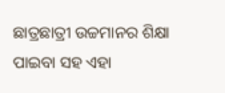ଛାତ୍ରଛାତ୍ରୀ ଉଚ୍ଚମାନର ଶିକ୍ଷା ପାଇବା ସହ ଏହା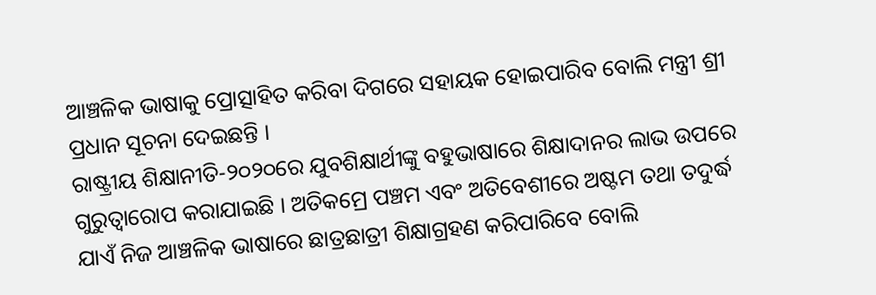ଆଞ୍ଚଳିକ ଭାଷାକୁ ପ୍ରୋତ୍ସାହିତ କରିବା ଦିଗରେ ସହାୟକ ହୋଇପାରିବ ବୋଲି ମନ୍ତ୍ରୀ ଶ୍ରୀ ପ୍ରଧାନ ସୂଚନା ଦେଇଛନ୍ତି ।
ରାଷ୍ଟ୍ରୀୟ ଶିକ୍ଷାନୀତି-୨୦୨୦ରେ ଯୁବଶିକ୍ଷାର୍ଥୀଙ୍କୁ ବହୁଭାଷାରେ ଶିକ୍ଷାଦାନର ଲାଭ ଉପରେ ଗୁରୁତ୍ୱାରୋପ କରାଯାଇଛି । ଅତିକମ୍ରେ ପଞ୍ଚମ ଏବଂ ଅତିବେଶୀରେ ଅଷ୍ଟମ ତଥା ତଦୁର୍ଦ୍ଧ ଯାଏଁ ନିଜ ଆଞ୍ଚଳିକ ଭାଷାରେ ଛାତ୍ରଛାତ୍ରୀ ଶିକ୍ଷାଗ୍ରହଣ କରିପାରିବେ ବୋଲି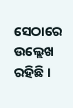ସେଠାରେ ଉଲ୍ଲେଖ ରହିଛି ।